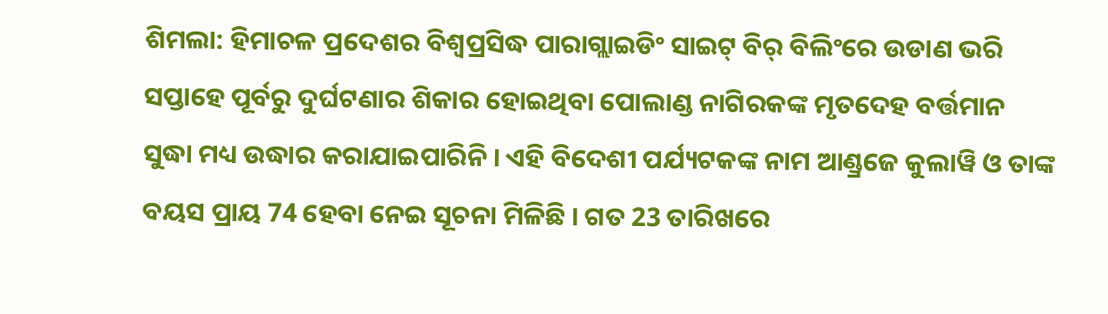ଶିମଲା: ହିମାଚଳ ପ୍ରଦେଶର ବିଶ୍ୱପ୍ରସିଦ୍ଧ ପାରାଗ୍ଲାଇଡିଂ ସାଇଟ୍ ବିର୍ ବିଲିଂରେ ଉଡାଣ ଭରି ସପ୍ତାହେ ପୂର୍ବରୁ ଦୁର୍ଘଟଣାର ଶିକାର ହୋଇଥିବା ପୋଲାଣ୍ଡ ନାଗିରକଙ୍କ ମୃତଦେହ ବର୍ତ୍ତମାନ ସୁଦ୍ଧା ମଧ୍ୟ ଉଦ୍ଧାର କରାଯାଇପାରିନି । ଏହି ବିଦେଶୀ ପର୍ଯ୍ୟଟକଙ୍କ ନାମ ଆଣ୍ଡ୍ରଜେ କୁଲାୱି ଓ ତାଙ୍କ ବୟସ ପ୍ରାୟ 74 ହେବା ନେଇ ସୂଚନା ମିଳିଛି । ଗତ 23 ତାରିଖରେ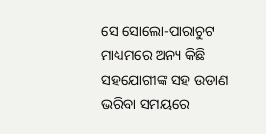ସେ ସୋଲୋ-ପାରାଚୁଟ ମାଧ୍ୟମରେ ଅନ୍ୟ କିଛି ସହଯୋଗୀଙ୍କ ସହ ଉଡାଣ ଭରିବା ସମୟରେ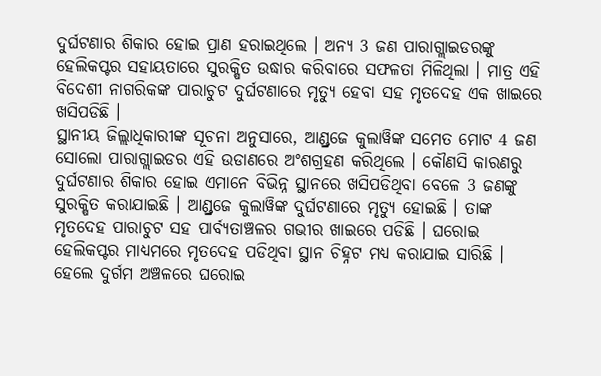ଦୁର୍ଘଟଣାର ଶିକାର ହୋଇ ପ୍ରାଣ ହରାଇଥିଲେ । ଅନ୍ୟ 3 ଜଣ ପାରାଗ୍ଲାଇଡରଙ୍କୁ ହେଲିକପ୍ଟର ସହାୟତାରେ ସୁରକ୍ଷିତ ଉଦ୍ଧାର କରିବାରେ ସଫଳତା ମିଳିଥିଲା । ମାତ୍ର ଏହି ବିଦେଶୀ ନାଗରିକଙ୍କ ପାରାଚୁଟ ଦୁର୍ଘଟଣାରେ ମୃତ୍ୟୁ ହେବା ସହ ମୃତଦେହ ଏକ ଖାଇରେ ଖସିପଡିଛି ।
ସ୍ଥାନୀୟ ଜିଲ୍ଲାଧିକାରୀଙ୍କ ସୂଚନା ଅନୁସାରେ, ଆଣ୍ଡ୍ରଜେ କୁଲାୱିଙ୍କ ସମେତ ମୋଟ 4 ଜଣ ସୋଲୋ ପାରାଗ୍ଲାଇଡର ଏହି ଉଡାଣରେ ଅଂଶଗ୍ରହଣ କରିଥିଲେ । କୌଣସି କାରଣରୁ ଦୁର୍ଘଟଣାର ଶିକାର ହୋଇ ଏମାନେ ବିଭିନ୍ନ ସ୍ଥାନରେ ଖସିପଡିଥିବା ବେଳେ 3 ଜଣଙ୍କୁ ସୁରକ୍ଷିତ କରାଯାଇଛି । ଆଣ୍ଡ୍ରଜେ କୁଲାୱିଙ୍କ ଦୁର୍ଘଟଣାରେ ମୃତ୍ୟୁ ହୋଇଛି । ତାଙ୍କ ମୃତଦେହ ପାରାଚୁଟ ସହ ପାର୍ବ୍ୟତାଞ୍ଚଳର ଗଭୀର ଖାଇରେ ପଡିଛି । ଘରୋଇ ହେଲିକପ୍ଟର ମାଧ୍ୟମରେ ମୃତଦେହ ପଡିଥିବା ସ୍ଥାନ ଚିହ୍ନଟ ମଧ୍ୟ କରାଯାଇ ସାରିଛି । ହେଲେ ଦୁର୍ଗମ ଅଞ୍ଚଳରେ ଘରୋଇ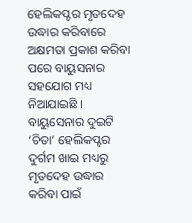ହେଲିକପ୍ଟର ମୃତଦେହ ଉଦ୍ଧାର କରିବାରେ ଅକ୍ଷମତା ପ୍ରକାଶ କରିବା ପରେ ବାୟୁସନାର ସହଯୋଗ ମଧ୍ୟ ନିଆଯାଇଛି । ବାୟୁସେନାର ଦୁଇଟି ‘ଚିତା’ ହେଲିକପ୍ଟର ଦୁର୍ଗମ ଖାଇ ମଧ୍ୟରୁ ମୃତଦେହ ଉଦ୍ଧାର କରିବା ପାଇଁ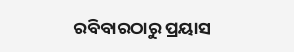ରବିବାରଠାରୁ ପ୍ରୟାସ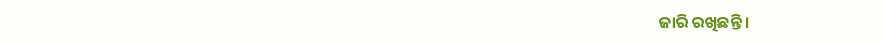ଜାରି ରଖିଛନ୍ତି ।